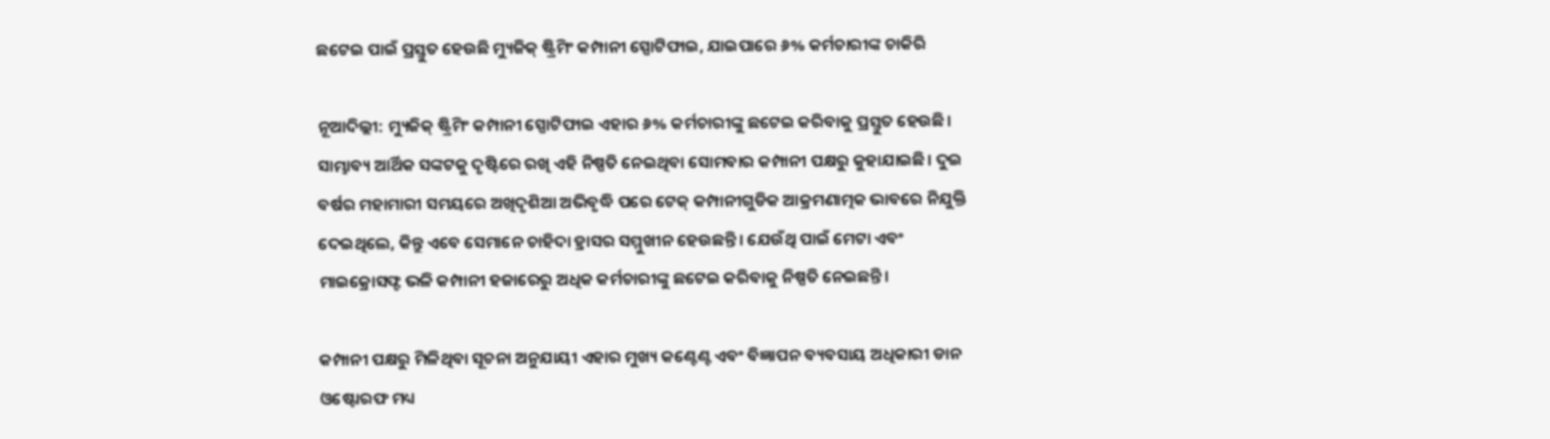ଛଟେଇ ପାଇଁ ପ୍ରସ୍ତୁତ ହେଉଛି ମ୍ୟୁଜିକ୍ ଷ୍ଟ୍ରିମିଂ କମ୍ପାନୀ ସ୍ପୋଟିଫାଇ, ଯାଇପାରେ ୬% କର୍ମଚାରୀଙ୍କ ଚାକିରି

ନୂଆଦିଲ୍ଲୀ: ମ୍ୟୁଜିକ୍ ଷ୍ଟ୍ରିମିଂ କମ୍ପାନୀ ସ୍ପୋଟିଫାଇ ଏହାର ୬% କର୍ମଚାରୀଙ୍କୁ ଛଟେଇ କରିବାକୁ ପ୍ରସ୍ତୁତ ହେଉଛି। ସାମ୍ଭାବ୍ୟ ଆର୍ଥିକ ସଙ୍କଟକୁ ଦୃଷ୍ଟିରେ ରଖି ଏହି ନିଷ୍ପତି ନେଇଥିବା ସୋମବାର କମ୍ପାନୀ ପକ୍ଷରୁ କୁହାଯାଇଛି। ଦୁଇ ବର୍ଷର ମହାମାରୀ ସମୟରେ ଅଖିଦୃଶିଆ ଅଭିବୃଦ୍ଧି ପରେ ଟେକ୍ କମ୍ପାନୀଗୁଡିକ ଆକ୍ରମଣାତ୍ମକ ଭାବରେ ନିଯୁକ୍ତି ଦେଇଥିଲେ, କିନ୍ତୁ ଏବେ ସେମାନେ ଚାହିଦା ହ୍ରାସର ସମ୍ମୁଖୀନ ହେଉଛନ୍ତି। ଯେଉଁଥି ପାଇଁ ମେଟା ଏବଂ ମାଇକ୍ରୋସଫ୍ଟ ଭଳି କମ୍ପାନୀ ହଜାରେରୁ ଅଧିକ କର୍ମଚାରୀଙ୍କୁ ଛଟେଇ କରିବାକୁ ନିଷ୍ପତି ନେଇଛନ୍ତି।

କମ୍ପାନୀ ପକ୍ଷରୁ ମିଳିଥିବା ସୂଚନା ଅନୁଯାୟୀ ଏହାର ମୁଖ୍ୟ କଣ୍ଟେଣ୍ଟ ଏବଂ ବିଜ୍ଞାପନ ବ୍ୟବସାୟ ଅଧିକାରୀ ଡାନ ଓଷ୍ଟୋରଫ ମଧ୍ୟ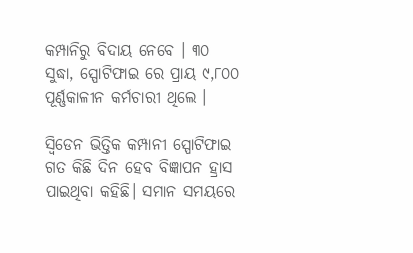କମ୍ପାନିରୁ ବିଦାୟ ନେବେ । ୩୦ ସୁଦ୍ଧା, ସ୍ପୋଟିଫାଇ ରେ ପ୍ରାୟ ୯,୮୦୦ ପୂର୍ଣ୍ଣକାଳୀନ କର୍ମଚାରୀ ଥିଲେ ।

ସ୍ୱିଡେନ ଭିତ୍ତିକ କମ୍ପାନୀ ସ୍ପୋଟିଫାଇ ଗତ କିଛି ଦିନ ହେବ ବିଜ୍ଞାପନ ହ୍ରାସ ପାଇଥିବା କହିଛି। ସମାନ ସମୟରେ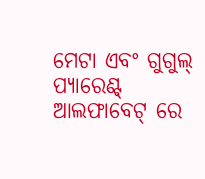ମେଟା ଏବଂ ଗୁଗୁଲ୍ ପ୍ୟାରେଣ୍ଟ୍ ଆଲଫାବେଟ୍ ରେ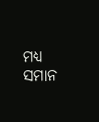ମଧ୍ୟ ସମାନ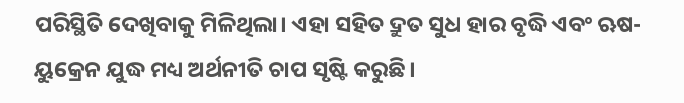ପରିସ୍ଥିତି ଦେଖିବାକୁ ମିଳିଥିଲା। ଏହା ସହିତ ଦ୍ରୁତ ସୁଧ ହାର ବୃଦ୍ଧି ଏବଂ ଋଷ-ୟୁକ୍ରେନ ଯୁଦ୍ଧ ମଧ୍ୟ ଅର୍ଥନୀତି ଚାପ ସୃଷ୍ଟି କରୁଛି।